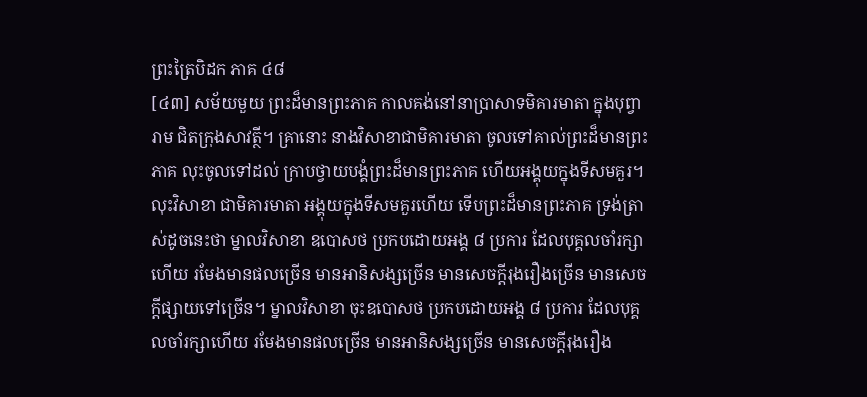ព្រះត្រៃបិដក ភាគ ៤៨
[៤៣] សម័យមួយ ព្រះដ៏មានព្រះភាគ កាលគង់នៅនាប្រាសាទមិគារមាតា ក្នុងបុព្វារាម ជិតក្រុងសាវត្ថី។ គ្រានោះ នាងវិសាខាជាមិគារមាតា ចូលទៅគាល់ព្រះដ៏មានព្រះភាគ លុះចូលទៅដល់ ក្រាបថ្វាយបង្គំព្រះដ៏មានព្រះភាគ ហើយអង្គុយក្នុងទីសមគួរ។ លុះវិសាខា ជាមិគារមាតា អង្គុយក្នុងទីសមគួរហើយ ទើបព្រះដ៏មានព្រះភាគ ទ្រង់ត្រាស់ដូចនេះថា ម្នាលវិសាខា ឧបោសថ ប្រកបដោយអង្គ ៨ ប្រការ ដែលបុគ្គលចាំរក្សាហើយ រមែងមានផលច្រើន មានអានិសង្សច្រើន មានសេចក្តីរុងរឿងច្រើន មានសេចក្តីផ្សាយទៅច្រើន។ ម្នាលវិសាខា ចុះឧបោសថ ប្រកបដោយអង្គ ៨ ប្រការ ដែលបុគ្គលចាំរក្សាហើយ រមែងមានផលច្រើន មានអានិសង្សច្រើន មានសេចក្តីរុងរឿង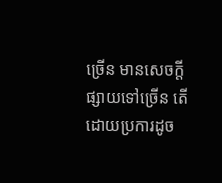ច្រើន មានសេចក្តីផ្សាយទៅច្រើន តើដោយប្រការដូច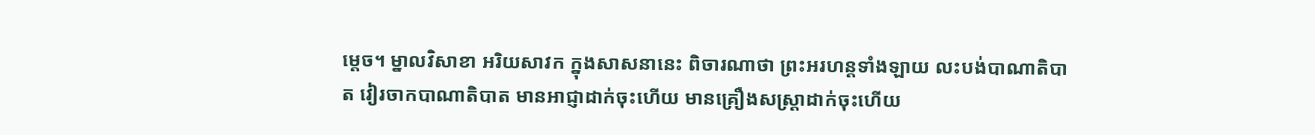ម្តេច។ ម្នាលវិសាខា អរិយសាវក ក្នុងសាសនានេះ ពិចារណាថា ព្រះអរហន្តទាំងឡាយ លះបង់បាណាតិបាត វៀរចាកបាណាតិបាត មានអាជ្ញាដាក់ចុះហើយ មានគ្រឿងសស្រ្តាដាក់ចុះហើយ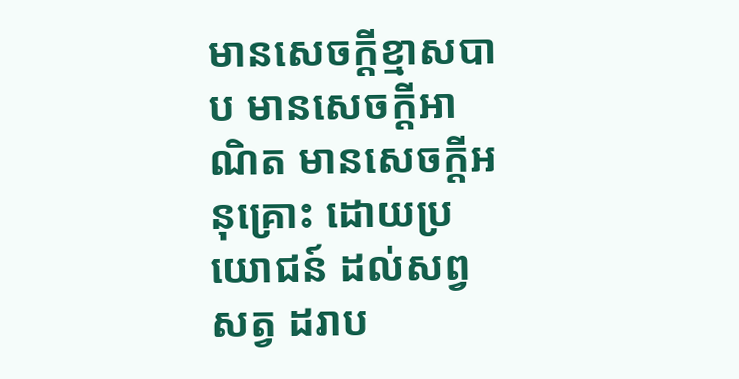មានសេចក្តីខ្មាសបាប មានសេចក្តីអាណិត មានសេចក្តីអនុគ្រោះ ដោយប្រយោជន៍ ដល់សព្វសត្វ ដរាប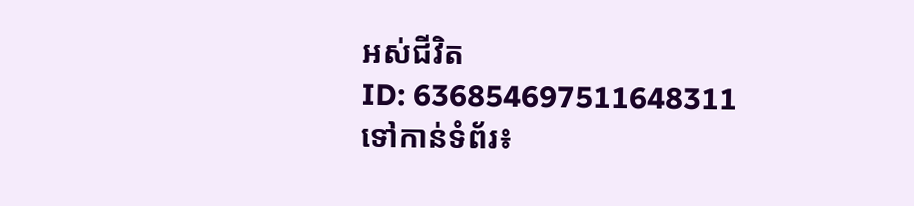អស់ជីវិត
ID: 636854697511648311
ទៅកាន់ទំព័រ៖